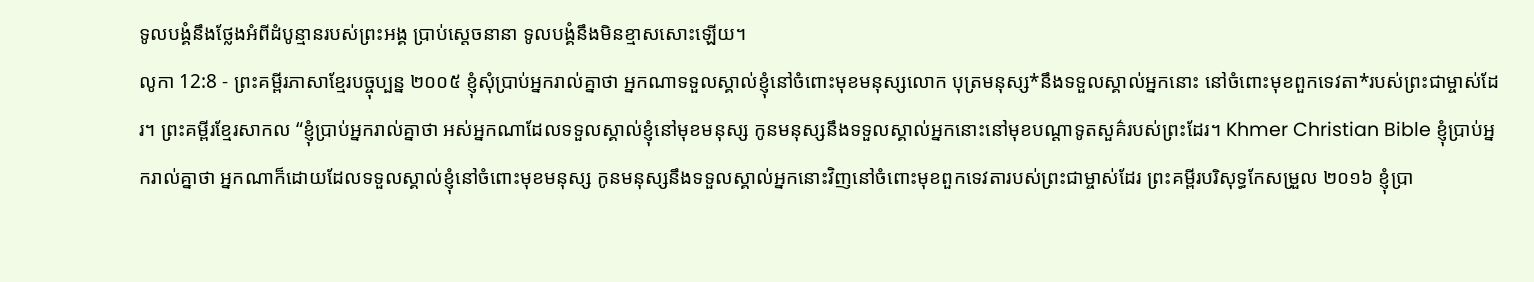ទូលបង្គំនឹងថ្លែងអំពីដំបូន្មានរបស់ព្រះអង្គ ប្រាប់ស្ដេចនានា ទូលបង្គំនឹងមិនខ្មាសសោះឡើយ។
លូកា 12:8 - ព្រះគម្ពីរភាសាខ្មែរបច្ចុប្បន្ន ២០០៥ ខ្ញុំសុំប្រាប់អ្នករាល់គ្នាថា អ្នកណាទទួលស្គាល់ខ្ញុំនៅចំពោះមុខមនុស្សលោក បុត្រមនុស្ស*នឹងទទួលស្គាល់អ្នកនោះ នៅចំពោះមុខពួកទេវតា*របស់ព្រះជាម្ចាស់ដែរ។ ព្រះគម្ពីរខ្មែរសាកល “ខ្ញុំប្រាប់អ្នករាល់គ្នាថា អស់អ្នកណាដែលទទួលស្គាល់ខ្ញុំនៅមុខមនុស្ស កូនមនុស្សនឹងទទួលស្គាល់អ្នកនោះនៅមុខបណ្ដាទូតសួគ៌របស់ព្រះដែរ។ Khmer Christian Bible ខ្ញុំប្រាប់អ្នករាល់គ្នាថា អ្នកណាក៏ដោយដែលទទួលស្គាល់ខ្ញុំនៅចំពោះមុខមនុស្ស កូនមនុស្សនឹងទទួលស្គាល់អ្នកនោះវិញនៅចំពោះមុខពួកទេវតារបស់ព្រះជាម្ចាស់ដែរ ព្រះគម្ពីរបរិសុទ្ធកែសម្រួល ២០១៦ ខ្ញុំប្រា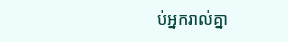ប់អ្នករាល់គ្នា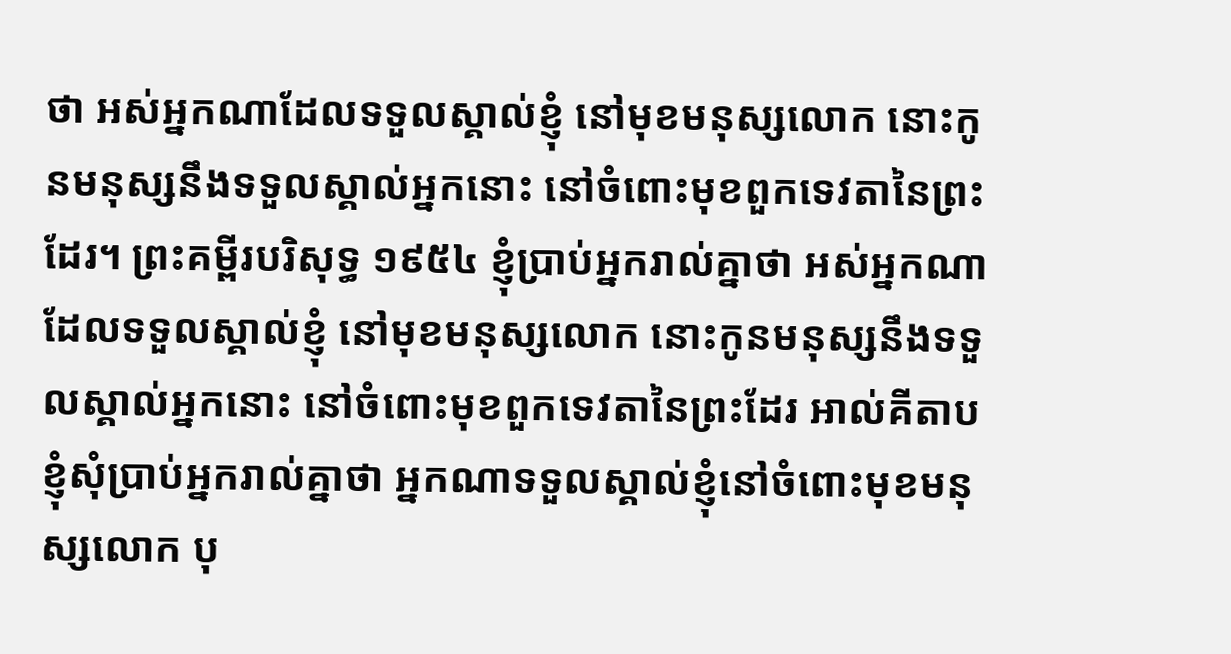ថា អស់អ្នកណាដែលទទួលស្គាល់ខ្ញុំ នៅមុខមនុស្សលោក នោះកូនមនុស្សនឹងទទួលស្គាល់អ្នកនោះ នៅចំពោះមុខពួកទេវតានៃព្រះដែរ។ ព្រះគម្ពីរបរិសុទ្ធ ១៩៥៤ ខ្ញុំប្រាប់អ្នករាល់គ្នាថា អស់អ្នកណាដែលទទួលស្គាល់ខ្ញុំ នៅមុខមនុស្សលោក នោះកូនមនុស្សនឹងទទួលស្គាល់អ្នកនោះ នៅចំពោះមុខពួកទេវតានៃព្រះដែរ អាល់គីតាប ខ្ញុំសុំប្រាប់អ្នករាល់គ្នាថា អ្នកណាទទួលស្គាល់ខ្ញុំនៅចំពោះមុខមនុស្សលោក បុ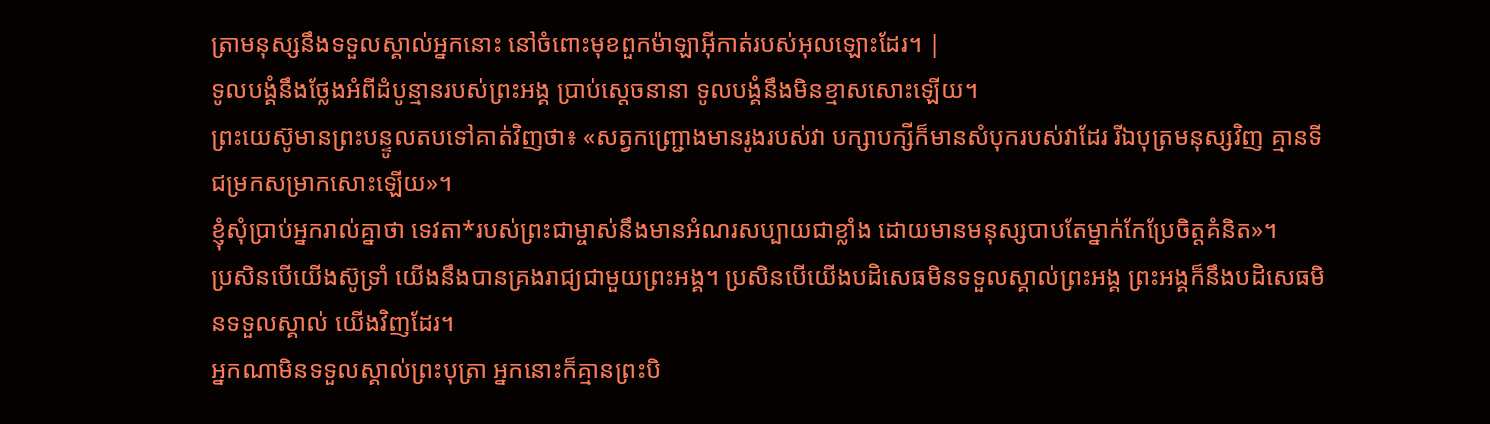ត្រាមនុស្សនឹងទទួលស្គាល់អ្នកនោះ នៅចំពោះមុខពួកម៉ាឡាអ៊ីកាត់របស់អុលឡោះដែរ។ |
ទូលបង្គំនឹងថ្លែងអំពីដំបូន្មានរបស់ព្រះអង្គ ប្រាប់ស្ដេចនានា ទូលបង្គំនឹងមិនខ្មាសសោះឡើយ។
ព្រះយេស៊ូមានព្រះបន្ទូលតបទៅគាត់វិញថា៖ «សត្វកញ្ជ្រោងមានរូងរបស់វា បក្សាបក្សីក៏មានសំបុករបស់វាដែរ រីឯបុត្រមនុស្សវិញ គ្មានទីជម្រកសម្រាកសោះឡើយ»។
ខ្ញុំសុំប្រាប់អ្នករាល់គ្នាថា ទេវតា*របស់ព្រះជាម្ចាស់នឹងមានអំណរសប្បាយជាខ្លាំង ដោយមានមនុស្សបាបតែម្នាក់កែប្រែចិត្តគំនិត»។
ប្រសិនបើយើងស៊ូទ្រាំ យើងនឹងបានគ្រងរាជ្យជាមួយព្រះអង្គ។ ប្រសិនបើយើងបដិសេធមិនទទួលស្គាល់ព្រះអង្គ ព្រះអង្គក៏នឹងបដិសេធមិនទទួលស្គាល់ យើងវិញដែរ។
អ្នកណាមិនទទួលស្គាល់ព្រះបុត្រា អ្នកនោះក៏គ្មានព្រះបិ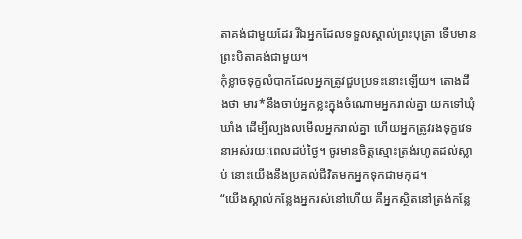តាគង់ជាមួយដែរ រីឯអ្នកដែលទទួលស្គាល់ព្រះបុត្រា ទើបមានព្រះបិតាគង់ជាមួយ។
កុំខ្លាចទុក្ខលំបាកដែលអ្នកត្រូវជួបប្រទះនោះឡើយ។ តោងដឹងថា មារ*នឹងចាប់អ្នកខ្លះក្នុងចំណោមអ្នករាល់គ្នា យកទៅឃុំឃាំង ដើម្បីល្បងលមើលអ្នករាល់គ្នា ហើយអ្នកត្រូវរងទុក្ខវេទនាអស់រយៈពេលដប់ថ្ងៃ។ ចូរមានចិត្តស្មោះត្រង់រហូតដល់ស្លាប់ នោះយើងនឹងប្រគល់ជីវិតមកអ្នកទុកជាមកុដ។
“យើងស្គាល់កន្លែងអ្នករស់នៅហើយ គឺអ្នកស្ថិតនៅត្រង់កន្លែ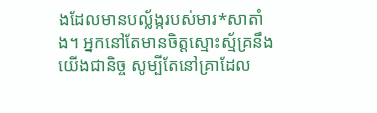ងដែលមានបល្ល័ង្ករបស់មារ*សាតាំង។ អ្នកនៅតែមានចិត្តស្មោះស្ម័គ្រនឹងយើងជានិច្ច សូម្បីតែនៅគ្រាដែល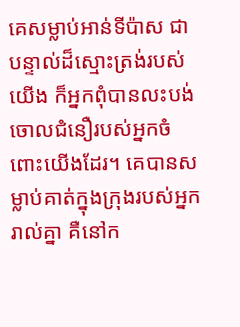គេសម្លាប់អាន់ទីប៉ាស ជាបន្ទាល់ដ៏ស្មោះត្រង់របស់យើង ក៏អ្នកពុំបានលះបង់ចោលជំនឿរបស់អ្នកចំពោះយើងដែរ។ គេបានសម្លាប់គាត់ក្នុងក្រុងរបស់អ្នករាល់គ្នា គឺនៅក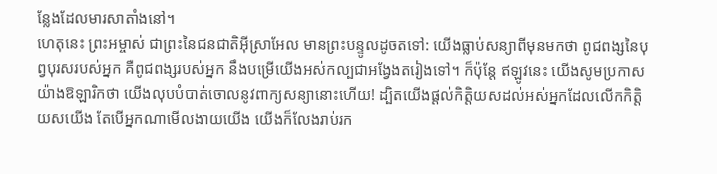ន្លែងដែលមារសាតាំងនៅ។
ហេតុនេះ ព្រះអម្ចាស់ ជាព្រះនៃជនជាតិអ៊ីស្រាអែល មានព្រះបន្ទូលដូចតទៅ: យើងធ្លាប់សន្យាពីមុនមកថា ពូជពង្សនៃបុព្វបុរសរបស់អ្នក គឺពូជពង្សរបស់អ្នក នឹងបម្រើយើងអស់កល្បជាអង្វែងតរៀងទៅ។ ក៏ប៉ុន្តែ ឥឡូវនេះ យើងសូមប្រកាសយ៉ាងឱឡារិកថា យើងលុបបំបាត់ចោលនូវពាក្យសន្យានោះហើយ! ដ្បិតយើងផ្ដល់កិត្តិយសដល់អស់អ្នកដែលលើកកិត្តិយសយើង តែបើអ្នកណាមើលងាយយើង យើងក៏លែងរាប់រក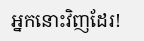អ្នកនោះវិញដែរ!